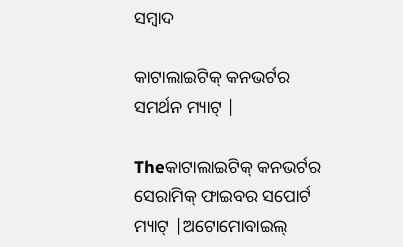ସମ୍ବାଦ

କାଟାଲାଇଟିକ୍ କନଭର୍ଟର ସମର୍ଥନ ମ୍ୟାଟ୍ |

Theକାଟାଲାଇଟିକ୍ କନଭର୍ଟର ସେରାମିକ୍ ଫାଇବର ସପୋର୍ଟ ମ୍ୟାଟ୍ |ଅଟୋମୋବାଇଲ୍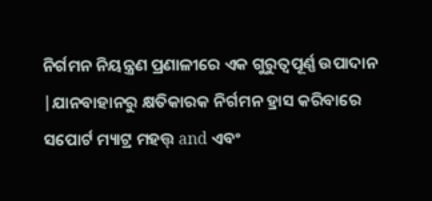ନିର୍ଗମନ ନିୟନ୍ତ୍ରଣ ପ୍ରଣାଳୀରେ ଏକ ଗୁରୁତ୍ୱପୂର୍ଣ୍ଣ ଉପାଦାନ |ଯାନବାହାନରୁ କ୍ଷତିକାରକ ନିର୍ଗମନ ହ୍ରାସ କରିବାରେ ସପୋର୍ଟ ମ୍ୟାଟ୍ର ମହତ୍ତ୍ and ଏବଂ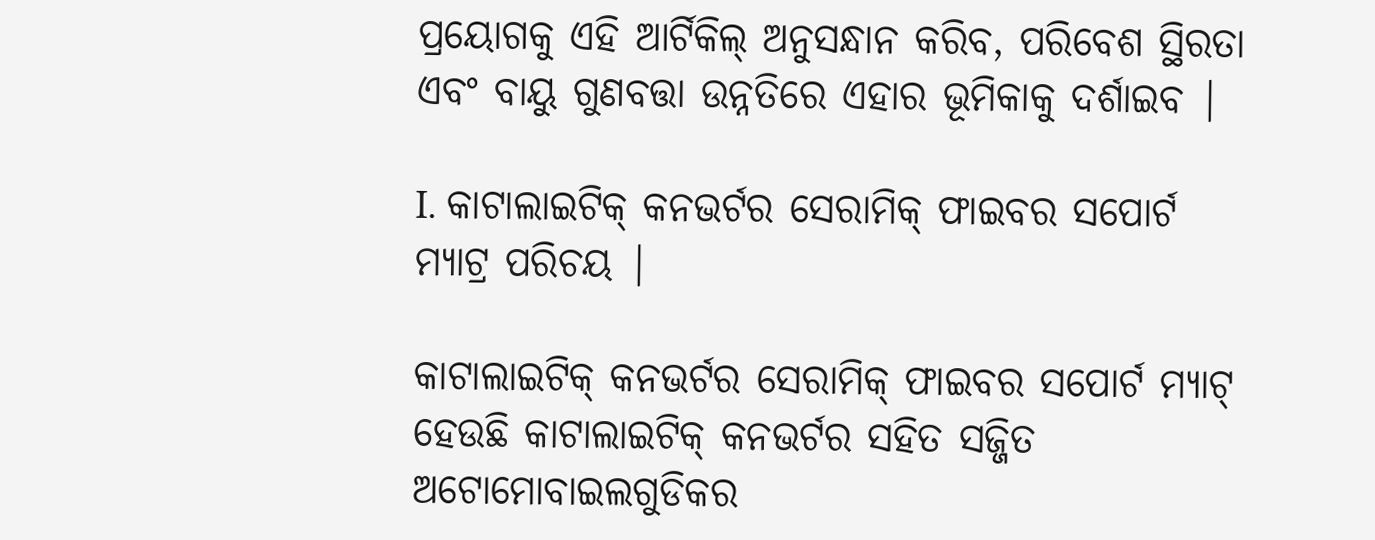ପ୍ରୟୋଗକୁ ଏହି ଆର୍ଟିକିଲ୍ ଅନୁସନ୍ଧାନ କରିବ, ପରିବେଶ ସ୍ଥିରତା ଏବଂ ବାୟୁ ଗୁଣବତ୍ତା ଉନ୍ନତିରେ ଏହାର ଭୂମିକାକୁ ଦର୍ଶାଇବ |

I. କାଟାଲାଇଟିକ୍ କନଭର୍ଟର ସେରାମିକ୍ ଫାଇବର ସପୋର୍ଟ ମ୍ୟାଟ୍ର ପରିଚୟ |

କାଟାଲାଇଟିକ୍ କନଭର୍ଟର ସେରାମିକ୍ ଫାଇବର ସପୋର୍ଟ ମ୍ୟାଟ୍ ହେଉଛି କାଟାଲାଇଟିକ୍ କନଭର୍ଟର ସହିତ ସଜ୍ଜିତ ଅଟୋମୋବାଇଲଗୁଡିକର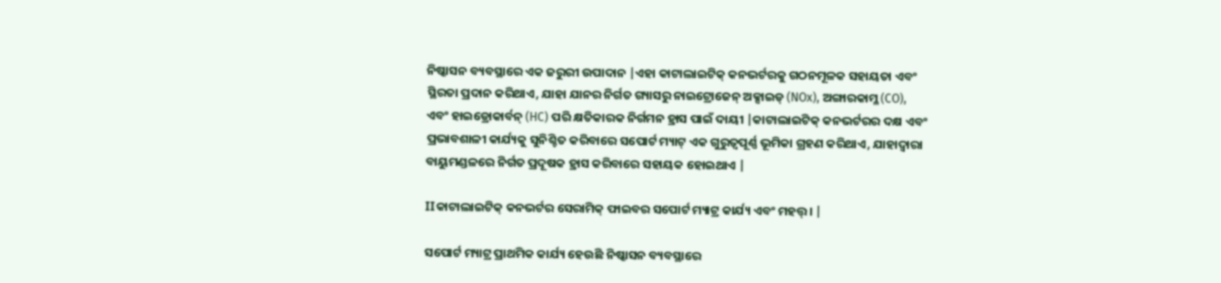ନିଷ୍କାସନ ବ୍ୟବସ୍ଥାରେ ଏକ ଜରୁରୀ ଉପାଦାନ |ଏହା କାଟାଲାଇଟିକ୍ କନଭର୍ଟରକୁ ଗଠନମୂଳକ ସହାୟତା ଏବଂ ସ୍ଥିରତା ପ୍ରଦାନ କରିଥାଏ, ଯାହା ଯାନର ନିର୍ଗତ ଗ୍ୟାସରୁ ନାଇଟ୍ରୋଜେନ୍ ଅକ୍ସାଇଡ୍ (NOx), ଅଙ୍ଗାରକାମ୍ଳ (CO), ଏବଂ ହାଇଡ୍ରୋକାର୍ବନ୍ (HC) ପରି କ୍ଷତିକାରକ ନିର୍ଗମନ ହ୍ରାସ ପାଇଁ ଦାୟୀ |କାଟାଲାଇଟିକ୍ କନଭର୍ଟରର ଦକ୍ଷ ଏବଂ ପ୍ରଭାବଶାଳୀ କାର୍ଯ୍ୟକୁ ସୁନିଶ୍ଚିତ କରିବାରେ ସପୋର୍ଟ ମ୍ୟାଟ୍ ଏକ ଗୁରୁତ୍ୱପୂର୍ଣ୍ଣ ଭୂମିକା ଗ୍ରହଣ କରିଥାଏ, ଯାହାଦ୍ୱାରା ବାୟୁମଣ୍ଡଳରେ ନିର୍ଗତ ପ୍ରଦୂଷକ ହ୍ରାସ କରିବାରେ ସହାୟକ ହୋଇଥାଏ |

IIକାଟାଲାଇଟିକ୍ କନଭର୍ଟର ସେରାମିକ୍ ଫାଇବର ସପୋର୍ଟ ମ୍ୟାଟ୍ର କାର୍ଯ୍ୟ ଏବଂ ମହତ୍ତ୍। |

ସପୋର୍ଟ ମ୍ୟାଟ୍ର ପ୍ରାଥମିକ କାର୍ଯ୍ୟ ହେଉଛି ନିଷ୍କାସନ ବ୍ୟବସ୍ଥାରେ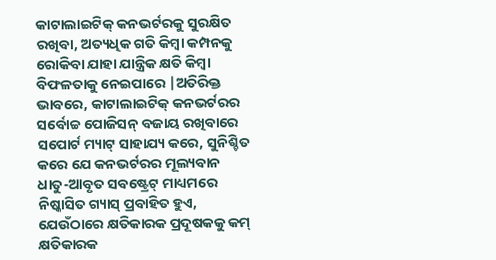କାଟାଲାଇଟିକ୍ କନଭର୍ଟରକୁ ସୁରକ୍ଷିତ ରଖିବା, ଅତ୍ୟଧିକ ଗତି କିମ୍ବା କମ୍ପନକୁ ରୋକିବା ଯାହା ଯାନ୍ତ୍ରିକ କ୍ଷତି କିମ୍ବା ବିଫଳତାକୁ ନେଇପାରେ |ଅତିରିକ୍ତ ଭାବରେ, କାଟାଲାଇଟିକ୍ କନଭର୍ଟରର ସର୍ବୋଚ୍ଚ ପୋଜିସନ୍ ବଜାୟ ରଖିବାରେ ସପୋର୍ଟ ମ୍ୟାଟ୍ ସାହାଯ୍ୟ କରେ, ସୁନିଶ୍ଚିତ କରେ ଯେ କନଭର୍ଟରର ମୂଲ୍ୟବାନ ଧାତୁ-ଆବୃତ ସବଷ୍ଟ୍ରେଟ୍ ମାଧ୍ୟମରେ ନିଷ୍କାସିତ ଗ୍ୟାସ୍ ପ୍ରବାହିତ ହୁଏ, ଯେଉଁଠାରେ କ୍ଷତିକାରକ ପ୍ରଦୂଷକକୁ କମ୍ କ୍ଷତିକାରକ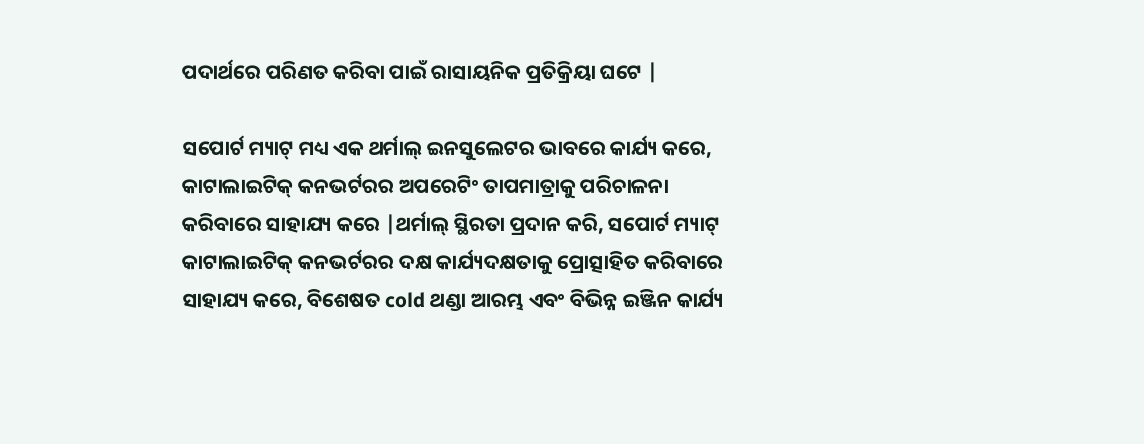ପଦାର୍ଥରେ ପରିଣତ କରିବା ପାଇଁ ରାସାୟନିକ ପ୍ରତିକ୍ରିୟା ଘଟେ |

ସପୋର୍ଟ ମ୍ୟାଟ୍ ମଧ୍ୟ ଏକ ଥର୍ମାଲ୍ ଇନସୁଲେଟର ଭାବରେ କାର୍ଯ୍ୟ କରେ, କାଟାଲାଇଟିକ୍ କନଭର୍ଟରର ଅପରେଟିଂ ତାପମାତ୍ରାକୁ ପରିଚାଳନା କରିବାରେ ସାହାଯ୍ୟ କରେ |ଥର୍ମାଲ୍ ସ୍ଥିରତା ପ୍ରଦାନ କରି, ସପୋର୍ଟ ମ୍ୟାଟ୍ କାଟାଲାଇଟିକ୍ କନଭର୍ଟରର ଦକ୍ଷ କାର୍ଯ୍ୟଦକ୍ଷତାକୁ ପ୍ରୋତ୍ସାହିତ କରିବାରେ ସାହାଯ୍ୟ କରେ, ବିଶେଷତ cold ଥଣ୍ଡା ଆରମ୍ଭ ଏବଂ ବିଭିନ୍ନ ଇଞ୍ଜିନ କାର୍ଯ୍ୟ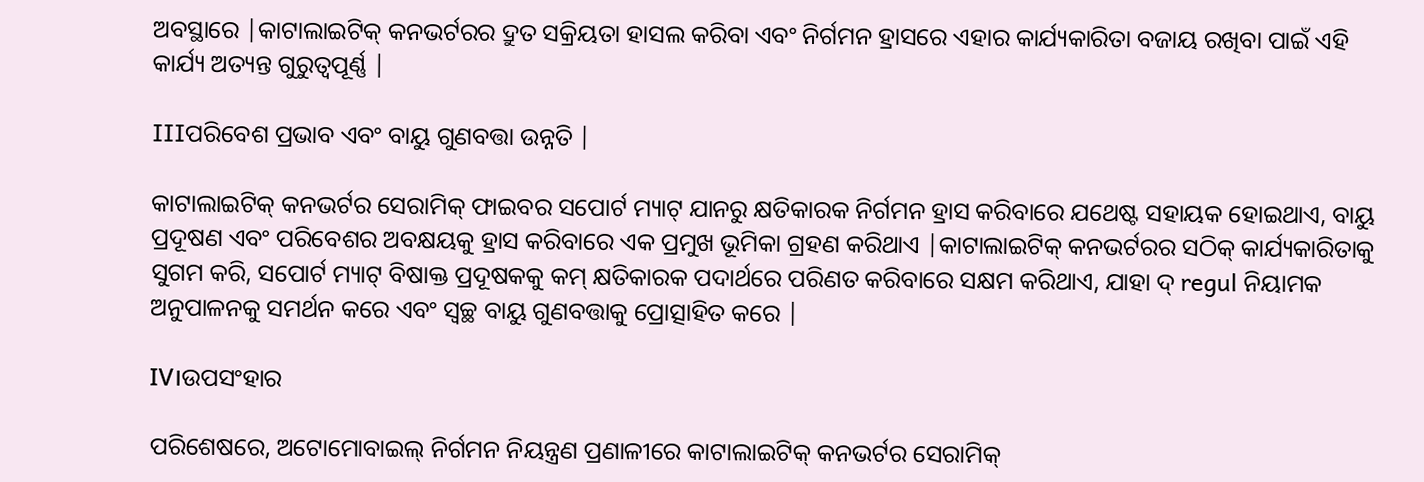ଅବସ୍ଥାରେ |କାଟାଲାଇଟିକ୍ କନଭର୍ଟରର ଦ୍ରୁତ ସକ୍ରିୟତା ହାସଲ କରିବା ଏବଂ ନିର୍ଗମନ ହ୍ରାସରେ ଏହାର କାର୍ଯ୍ୟକାରିତା ବଜାୟ ରଖିବା ପାଇଁ ଏହି କାର୍ଯ୍ୟ ଅତ୍ୟନ୍ତ ଗୁରୁତ୍ୱପୂର୍ଣ୍ଣ |

IIIପରିବେଶ ପ୍ରଭାବ ଏବଂ ବାୟୁ ଗୁଣବତ୍ତା ଉନ୍ନତି |

କାଟାଲାଇଟିକ୍ କନଭର୍ଟର ସେରାମିକ୍ ଫାଇବର ସପୋର୍ଟ ମ୍ୟାଟ୍ ଯାନରୁ କ୍ଷତିକାରକ ନିର୍ଗମନ ହ୍ରାସ କରିବାରେ ଯଥେଷ୍ଟ ସହାୟକ ହୋଇଥାଏ, ବାୟୁ ପ୍ରଦୂଷଣ ଏବଂ ପରିବେଶର ଅବକ୍ଷୟକୁ ହ୍ରାସ କରିବାରେ ଏକ ପ୍ରମୁଖ ଭୂମିକା ଗ୍ରହଣ କରିଥାଏ |କାଟାଲାଇଟିକ୍ କନଭର୍ଟରର ସଠିକ୍ କାର୍ଯ୍ୟକାରିତାକୁ ସୁଗମ କରି, ସପୋର୍ଟ ମ୍ୟାଟ୍ ବିଷାକ୍ତ ପ୍ରଦୂଷକକୁ କମ୍ କ୍ଷତିକାରକ ପଦାର୍ଥରେ ପରିଣତ କରିବାରେ ସକ୍ଷମ କରିଥାଏ, ଯାହା ଦ୍ regul ନିୟାମକ ଅନୁପାଳନକୁ ସମର୍ଥନ କରେ ଏବଂ ସ୍ୱଚ୍ଛ ବାୟୁ ଗୁଣବତ୍ତାକୁ ପ୍ରୋତ୍ସାହିତ କରେ |

IV।ଉପସଂହାର

ପରିଶେଷରେ, ଅଟୋମୋବାଇଲ୍ ନିର୍ଗମନ ନିୟନ୍ତ୍ରଣ ପ୍ରଣାଳୀରେ କାଟାଲାଇଟିକ୍ କନଭର୍ଟର ସେରାମିକ୍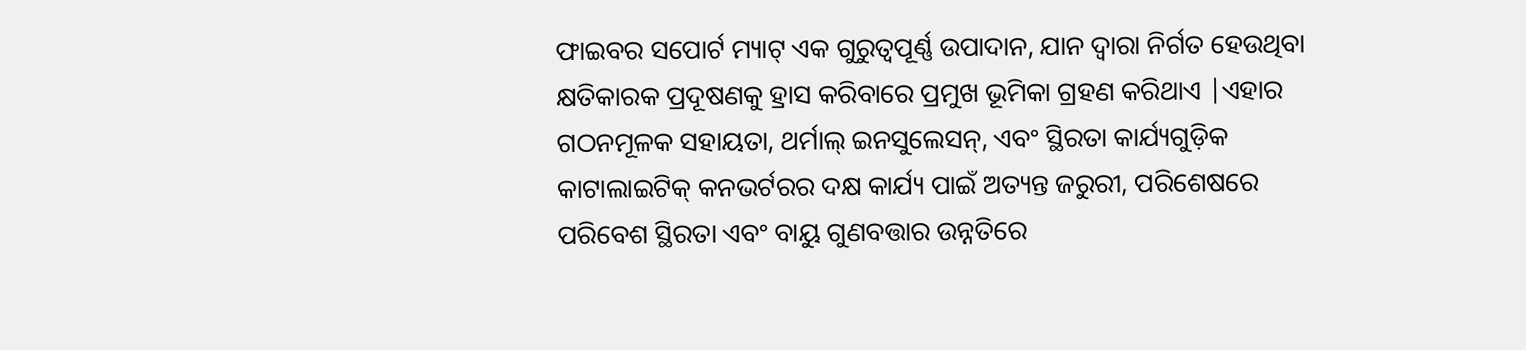ଫାଇବର ସପୋର୍ଟ ମ୍ୟାଟ୍ ଏକ ଗୁରୁତ୍ୱପୂର୍ଣ୍ଣ ଉପାଦାନ, ଯାନ ଦ୍ୱାରା ନିର୍ଗତ ହେଉଥିବା କ୍ଷତିକାରକ ପ୍ରଦୂଷଣକୁ ହ୍ରାସ କରିବାରେ ପ୍ରମୁଖ ଭୂମିକା ଗ୍ରହଣ କରିଥାଏ |ଏହାର ଗଠନମୂଳକ ସହାୟତା, ଥର୍ମାଲ୍ ଇନସୁଲେସନ୍, ଏବଂ ସ୍ଥିରତା କାର୍ଯ୍ୟଗୁଡ଼ିକ କାଟାଲାଇଟିକ୍ କନଭର୍ଟରର ଦକ୍ଷ କାର୍ଯ୍ୟ ପାଇଁ ଅତ୍ୟନ୍ତ ଜରୁରୀ, ପରିଶେଷରେ ପରିବେଶ ସ୍ଥିରତା ଏବଂ ବାୟୁ ଗୁଣବତ୍ତାର ଉନ୍ନତିରେ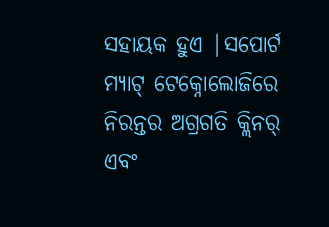ସହାୟକ ହୁଏ |ସପୋର୍ଟ ମ୍ୟାଟ୍ ଟେକ୍ନୋଲୋଜିରେ ନିରନ୍ତର ଅଗ୍ରଗତି କ୍ଲିନର୍ ଏବଂ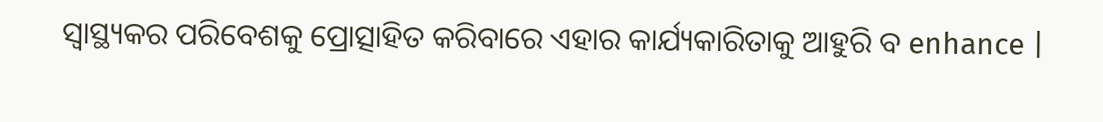ସ୍ୱାସ୍ଥ୍ୟକର ପରିବେଶକୁ ପ୍ରୋତ୍ସାହିତ କରିବାରେ ଏହାର କାର୍ଯ୍ୟକାରିତାକୁ ଆହୁରି ବ enhance |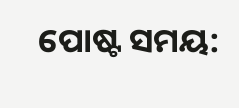ପୋଷ୍ଟ ସମୟ: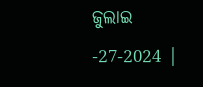ଜୁଲାଇ -27-2024 |